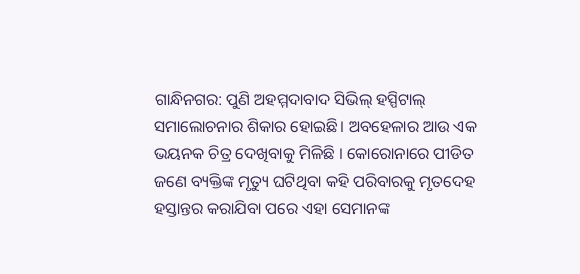ଗାନ୍ଧିନଗର: ପୁଣି ଅହମ୍ମଦାବାଦ ସିଭିଲ୍ ହସ୍ପିଟାଲ୍ ସମାଲୋଚନାର ଶିକାର ହୋଇଛି। ଅବହେଳାର ଆଉ ଏକ ଭୟନକ ଚିତ୍ର ଦେଖିବାକୁ ମିଳିଛି । କୋରୋନାରେ ପୀଡିତ ଜଣେ ବ୍ୟକ୍ତିଙ୍କ ମୃତ୍ୟୁ ଘଟିଥିବା କହି ପରିବାରକୁ ମୃତଦେହ ହସ୍ତାନ୍ତର କରାଯିବା ପରେ ଏହା ସେମାନଙ୍କ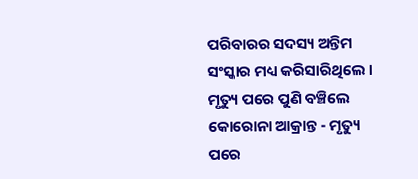ପରିବାରର ସଦସ୍ୟ ଅନ୍ତିମ ସଂସ୍କାର ମଧ୍ୟ କରିସାରିଥିଲେ ।
ମୃତ୍ୟୁ ପରେ ପୁଣି ବଞ୍ଚିଲେ କୋରୋନା ଆକ୍ରାନ୍ତ - ମୃତ୍ୟୁ ପରେ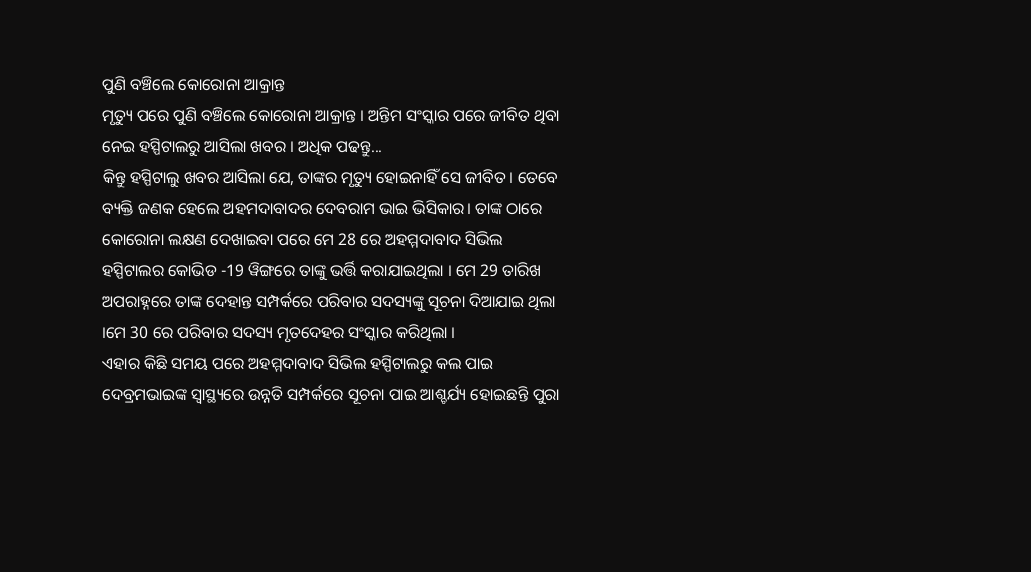ପୁଣି ବଞ୍ଚିଲେ କୋରୋନା ଆକ୍ରାନ୍ତ
ମୃତ୍ୟୁ ପରେ ପୁଣି ବଞ୍ଚିଲେ କୋରୋନା ଆକ୍ରାନ୍ତ । ଅନ୍ତିମ ସଂସ୍କାର ପରେ ଜୀବିତ ଥିବା ନେଇ ହସ୍ପିଟାଲରୁ ଆସିଲା ଖବର । ଅଧିକ ପଢନ୍ତୁ...
କିନ୍ତୁ ହସ୍ପିଟାଲୁ ଖବର ଆସିଲା ଯେ, ତାଙ୍କର ମୃତ୍ୟୁ ହୋଇନାହିଁ ସେ ଜୀବିତ । ତେବେ ବ୍ୟକ୍ତି ଜଣକ ହେଲେ ଅହମଦାବାଦର ଦେବରାମ ଭାଇ ଭିସିକାର। ତାଙ୍କ ଠାରେ କୋରୋନା ଲକ୍ଷଣ ଦେଖାଇବା ପରେ ମେ 28 ରେ ଅହମ୍ମଦାବାଦ ସିଭିଲ ହସ୍ପିଟାଲର କୋଭିଡ -19 ୱିଙ୍ଗରେ ତାଙ୍କୁ ଭର୍ତ୍ତି କରାଯାଇଥିଲା । ମେ 29 ତାରିଖ ଅପରାହ୍ନରେ ତାଙ୍କ ଦେହାନ୍ତ ସମ୍ପର୍କରେ ପରିବାର ସଦସ୍ୟଙ୍କୁ ସୂଚନା ଦିଆଯାଇ ଥିଲା ।ମେ 30 ରେ ପରିବାର ସଦସ୍ୟ ମୃତଦେହର ସଂସ୍କାର କରିଥିଲା ।
ଏହାର କିଛି ସମୟ ପରେ ଅହମ୍ମଦାବାଦ ସିଭିଲ ହସ୍ପିଟାଲରୁ କଲ ପାଇ ଦେବ୍ରମଭାଇଙ୍କ ସ୍ୱାସ୍ଥ୍ୟରେ ଉନ୍ନତି ସମ୍ପର୍କରେ ସୂଚନା ପାଇ ଆଶ୍ଚର୍ଯ୍ୟ ହୋଇଛନ୍ତି ପୁରା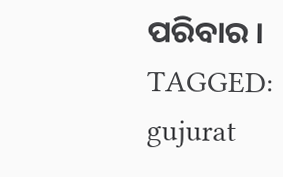ପରିବାର ।
TAGGED:
gujurat